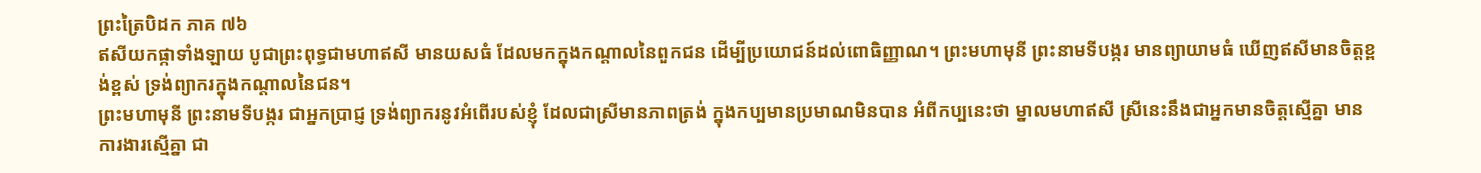ព្រះត្រៃបិដក ភាគ ៧៦
ឥសីយកផ្កាទាំងឡាយ បូជាព្រះពុទ្ធជាមហាឥសី មានយសធំ ដែលមកក្នុងកណ្ដាលនៃពួកជន ដើម្បីប្រយោជន៍ដល់ពោធិញ្ញាណ។ ព្រះមហាមុនី ព្រះនាមទីបង្ករ មានព្យាយាមធំ ឃើញឥសីមានចិត្តខ្ពង់ខ្ពស់ ទ្រង់ព្យាករក្នុងកណ្ដាលនៃជន។
ព្រះមហាមុនី ព្រះនាមទីបង្ករ ជាអ្នកប្រាជ្ញ ទ្រង់ព្យាករនូវអំពើរបស់ខ្ញុំ ដែលជាស្រីមានភាពត្រង់ ក្នុងកប្បមានប្រមាណមិនបាន អំពីកប្បនេះថា ម្នាលមហាឥសី ស្រីនេះនឹងជាអ្នកមានចិត្តស្មើគ្នា មានការងារស្មើគ្នា ជា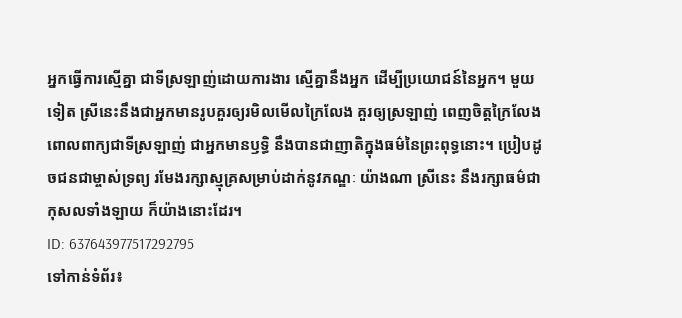អ្នកធ្វើការស្មើគ្នា ជាទីស្រឡាញ់ដោយការងារ ស្មើគ្នានឹងអ្នក ដើម្បីប្រយោជន៍នៃអ្នក។ មួយទៀត ស្រីនេះនឹងជាអ្នកមានរូបគួរឲ្យរមិលមើលក្រៃលែង គួរឲ្យស្រឡាញ់ ពេញចិត្តក្រៃលែង ពោលពាក្យជាទីស្រឡាញ់ ជាអ្នកមានឫទ្ធិ នឹងបានជាញាតិក្នុងធម៌នៃព្រះពុទ្ធនោះ។ ប្រៀបដូចជនជាម្ចាស់ទ្រព្យ រមែងរក្សាស្មុគ្រសម្រាប់ដាក់នូវភណ្ឌៈ យ៉ាងណា ស្រីនេះ នឹងរក្សាធម៌ជាកុសលទាំងឡាយ ក៏យ៉ាងនោះដែរ។
ID: 637643977517292795
ទៅកាន់ទំព័រ៖